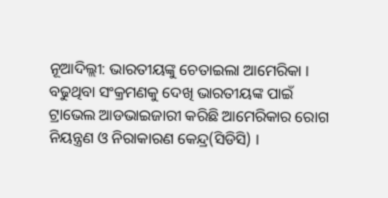ନୂଆଦିଲ୍ଲୀ: ଭାରତୀୟଙ୍କୁ ଚେତାଇଲା ଆମେରିକା । ବଢୁଥିବା ସଂକ୍ରମଣକୁ ଦେଖି ଭାରତୀୟଙ୍କ ପାଇଁ ଟ୍ରାଭେଲ ଆଡଭାଇଜାରୀ କରିଛି ଆମେରିକାର ରୋଗ ନିୟନ୍ତ୍ରଣ ଓ ନିରାକାରଣ କେନ୍ଦ୍ର(ସିଡିସି) ।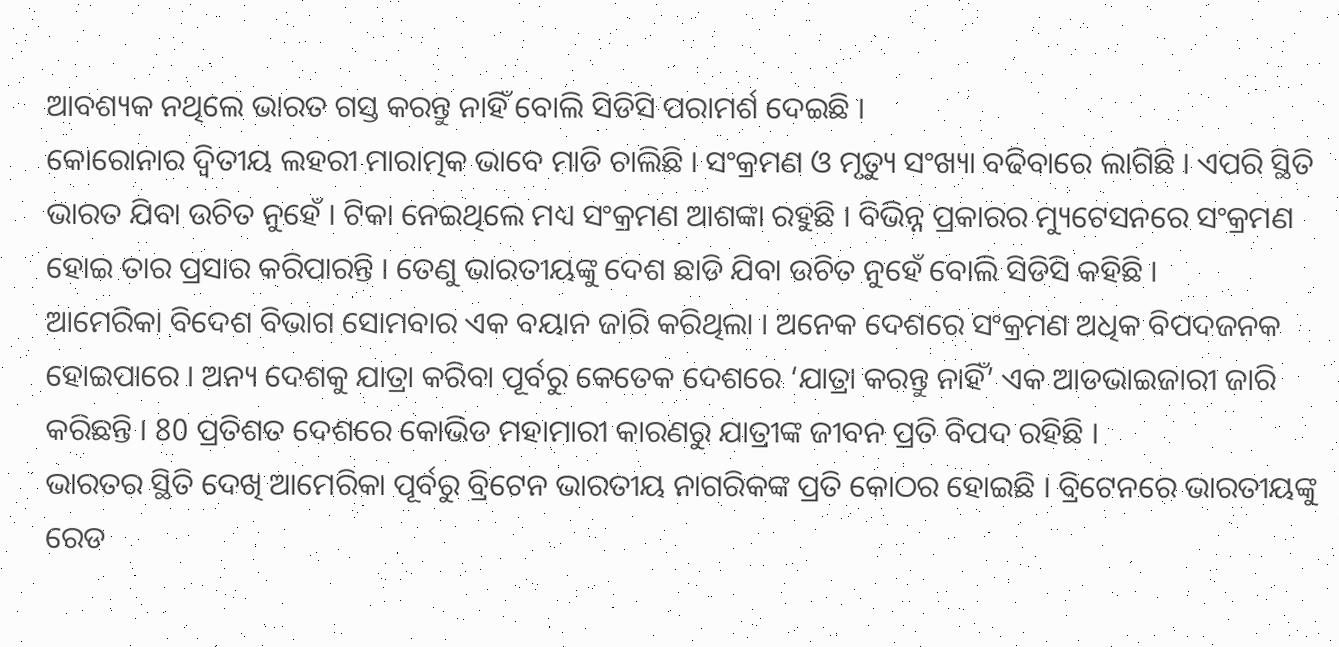ଆବଶ୍ୟକ ନଥିଲେ ଭାରତ ଗସ୍ତ କରନ୍ତୁ ନାହିଁ ବୋଲି ସିଡିସି ପରାମର୍ଶ ଦେଇଛି ।
କୋରୋନାର ଦ୍ବିତୀୟ ଲହରୀ ମାରାତ୍ମକ ଭାବେ ମାଡି ଚାଲିଛି । ସଂକ୍ରମଣ ଓ ମୃତ୍ୟୁ ସଂଖ୍ୟା ବଢିବାରେ ଲାଗିଛି । ଏପରି ସ୍ଥିତି ଭାରତ ଯିବା ଉଚିତ ନୁହେଁ । ଟିକା ନେଇଥିଲେ ମଧ୍ୟ ସଂକ୍ରମଣ ଆଶଙ୍କା ରହୁଛି । ବିଭିନ୍ନ ପ୍ରକାରର ମ୍ୟୁଟେସନରେ ସଂକ୍ରମଣ ହୋଇ ତାର ପ୍ରସାର କରିପାରନ୍ତି । ତେଣୁ ଭାରତୀୟଙ୍କୁ ଦେଶ ଛାଡି ଯିବା ଉଚିତ ନୁହେଁ ବୋଲି ସିଡିସି କହିଛି ।
ଆମେରିକା ବିଦେଶ ବିଭାଗ ସୋମବାର ଏକ ବୟାନ ଜାରି କରିଥିଲା । ଅନେକ ଦେଶରେ ସଂକ୍ରମଣ ଅଧିକ ବିପଦଜନକ ହୋଇପାରେ । ଅନ୍ୟ ଦେଶକୁ ଯାତ୍ରା କରିବା ପୂର୍ବରୁ କେତେକ ଦେଶରେ ‘ଯାତ୍ରା କରନ୍ତୁ ନାହିଁ’ ଏକ ଆଡଭାଇଜାରୀ ଜାରି କରିଛନ୍ତି । 80 ପ୍ରତିଶତ ଦେଶରେ କୋଭିଡ ମହାମାରୀ କାରଣରୁ ଯାତ୍ରୀଙ୍କ ଜୀବନ ପ୍ରତି ବିପଦ ରହିଛି ।
ଭାରତର ସ୍ଥିତି ଦେଖି ଆମେରିକା ପୂର୍ବରୁ ବ୍ରିଟେନ ଭାରତୀୟ ନାଗରିକଙ୍କ ପ୍ରତି କୋଠର ହୋଇଛି । ବ୍ରିଟେନରେ ଭାରତୀୟଙ୍କୁ ରେଡ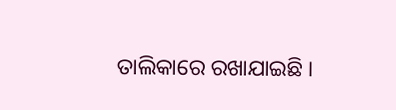ତାଲିକାରେ ରଖାଯାଇଛି ।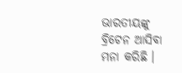ଭାରତୀୟଙ୍କୁ ବ୍ରିଟେନ ଆସିବା ମନା କରିଛି ।